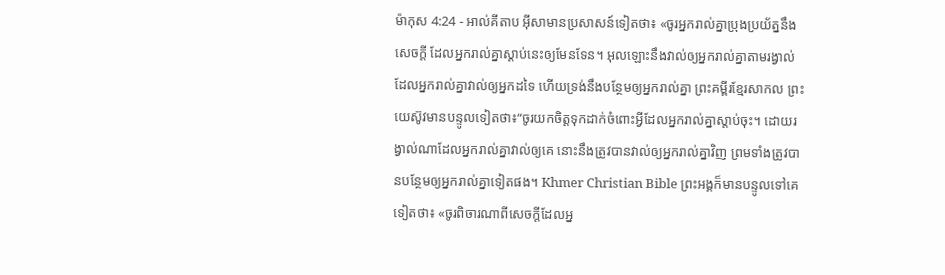ម៉ាកុស 4:24 - អាល់គីតាប អ៊ីសាមានប្រសាសន៍ទៀតថា៖ «ចូរអ្នករាល់គ្នាប្រុងប្រយ័ត្ននឹងសេចក្ដី ដែលអ្នករាល់គ្នាស្ដាប់នេះឲ្យមែនទែន។ អុលឡោះនឹងវាល់ឲ្យអ្នករាល់គ្នាតាមរង្វាល់ ដែលអ្នករាល់គ្នាវាល់ឲ្យអ្នកដទៃ ហើយទ្រង់នឹងបន្ថែមឲ្យអ្នករាល់គ្នា ព្រះគម្ពីរខ្មែរសាកល ព្រះយេស៊ូវមានបន្ទូលទៀតថា៖“ចូរយកចិត្តទុកដាក់ចំពោះអ្វីដែលអ្នករាល់គ្នាស្ដាប់ចុះ។ ដោយរង្វាល់ណាដែលអ្នករាល់គ្នាវាល់ឲ្យគេ នោះនឹងត្រូវបានវាល់ឲ្យអ្នករាល់គ្នាវិញ ព្រមទាំងត្រូវបានបន្ថែមឲ្យអ្នករាល់គ្នាទៀតផង។ Khmer Christian Bible ព្រះអង្គក៏មានបន្ទូលទៅគេទៀតថា៖ «ចូរពិចារណាពីសេចក្ដីដែលអ្ន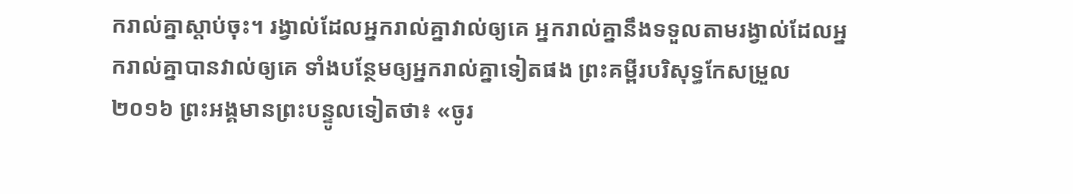ករាល់គ្នាស្ដាប់ចុះ។ រង្វាល់ដែលអ្នករាល់គ្នាវាល់ឲ្យគេ អ្នករាល់គ្នានឹងទទួលតាមរង្វាល់ដែលអ្នករាល់គ្នាបានវាល់ឲ្យគេ ទាំងបន្ថែមឲ្យអ្នករាល់គ្នាទៀតផង ព្រះគម្ពីរបរិសុទ្ធកែសម្រួល ២០១៦ ព្រះអង្គមានព្រះបន្ទូលទៀតថា៖ «ចូរ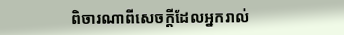ពិចារណាពីសេចក្តីដែលអ្នករាល់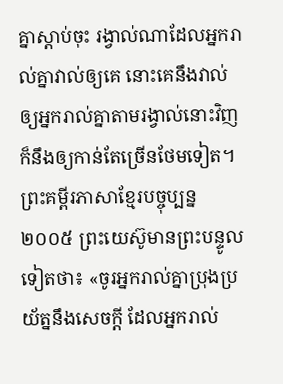គ្នាស្តាប់ចុះ រង្វាល់ណាដែលអ្នករាល់គ្នាវាល់ឲ្យគេ នោះគេនឹងវាល់ឲ្យអ្នករាល់គ្នាតាមរង្វាល់នោះវិញ ក៏នឹងឲ្យកាន់តែច្រើនថែមទៀត។ ព្រះគម្ពីរភាសាខ្មែរបច្ចុប្បន្ន ២០០៥ ព្រះយេស៊ូមានព្រះបន្ទូលទៀតថា៖ «ចូរអ្នករាល់គ្នាប្រុងប្រយ័ត្ននឹងសេចក្ដី ដែលអ្នករាល់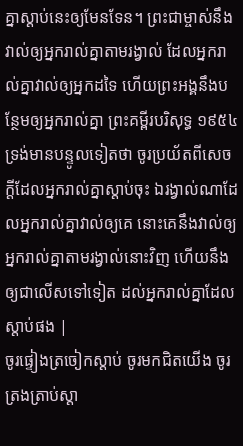គ្នាស្ដាប់នេះឲ្យមែនទែន។ ព្រះជាម្ចាស់នឹងវាល់ឲ្យអ្នករាល់គ្នាតាមរង្វាល់ ដែលអ្នករាល់គ្នាវាល់ឲ្យអ្នកដទៃ ហើយព្រះអង្គនឹងបន្ថែមឲ្យអ្នករាល់គ្នា ព្រះគម្ពីរបរិសុទ្ធ ១៩៥៤ ទ្រង់មានបន្ទូលទៀតថា ចូរប្រយ័តពីសេចក្ដីដែលអ្នករាល់គ្នាស្តាប់ចុះ ឯរង្វាល់ណាដែលអ្នករាល់គ្នាវាល់ឲ្យគេ នោះគេនឹងវាល់ឲ្យអ្នករាល់គ្នាតាមរង្វាល់នោះវិញ ហើយនឹងឲ្យជាលើសទៅទៀត ដល់អ្នករាល់គ្នាដែលស្តាប់ផង |
ចូរផ្ទៀងត្រចៀកស្ដាប់ ចូរមកជិតយើង ចូរត្រងត្រាប់ស្ដា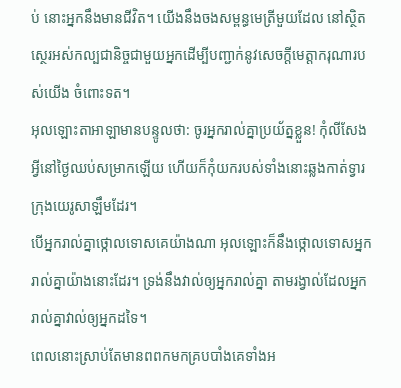ប់ នោះអ្នកនឹងមានជីវិត។ យើងនឹងចងសម្ពន្ធមេត្រីមួយដែល នៅស្ថិតស្ថេរអស់កល្បជានិច្ចជាមួយអ្នកដើម្បីបញ្ជាក់នូវសេចក្ដីមេត្តាករុណារបស់យើង ចំពោះទត។
អុលឡោះតាអាឡាមានបន្ទូលថា: ចូរអ្នករាល់គ្នាប្រយ័ត្នខ្លួន! កុំលីសែងអ្វីនៅថ្ងៃឈប់សម្រាកឡើយ ហើយក៏កុំយករបស់ទាំងនោះឆ្លងកាត់ទ្វារក្រុងយេរូសាឡឹមដែរ។
បើអ្នករាល់គ្នាថ្កោលទោសគេយ៉ាងណា អុលឡោះក៏នឹងថ្កោលទោសអ្នករាល់គ្នាយ៉ាងនោះដែរ។ ទ្រង់នឹងវាល់ឲ្យអ្នករាល់គ្នា តាមរង្វាល់ដែលអ្នករាល់គ្នាវាល់ឲ្យអ្នកដទៃ។
ពេលនោះស្រាប់តែមានពពកមកគ្របបាំងគេទាំងអ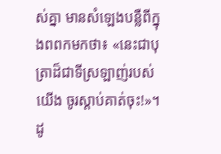ស់គ្នា មានសំឡេងបន្លឺពីក្នុងពពកមកថា៖ «នេះជាបុត្រាដ៏ជាទីស្រឡាញ់របស់យើង ចូរស្ដាប់គាត់ចុះ!»។
ដូ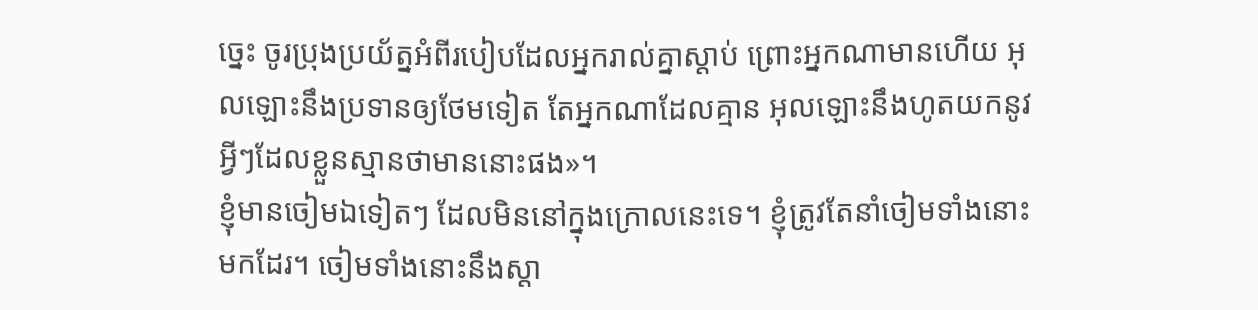ច្នេះ ចូរប្រុងប្រយ័ត្នអំពីរបៀបដែលអ្នករាល់គ្នាស្ដាប់ ព្រោះអ្នកណាមានហើយ អុលឡោះនឹងប្រទានឲ្យថែមទៀត តែអ្នកណាដែលគ្មាន អុលឡោះនឹងហូតយកនូវអ្វីៗដែលខ្លួនស្មានថាមាននោះផង»។
ខ្ញុំមានចៀមឯទៀតៗ ដែលមិននៅក្នុងក្រោលនេះទេ។ ខ្ញុំត្រូវតែនាំចៀមទាំងនោះមកដែរ។ ចៀមទាំងនោះនឹងស្ដា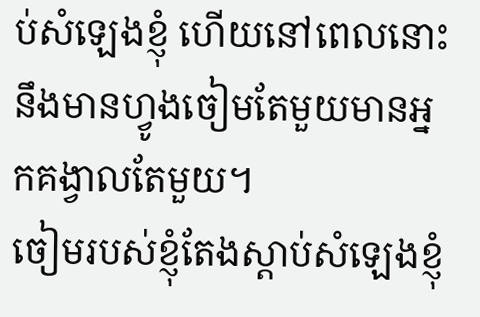ប់សំឡេងខ្ញុំ ហើយនៅពេលនោះនឹងមានហ្វូងចៀមតែមួយមានអ្នកគង្វាលតែមួយ។
ចៀមរបស់ខ្ញុំតែងស្ដាប់សំឡេងខ្ញុំ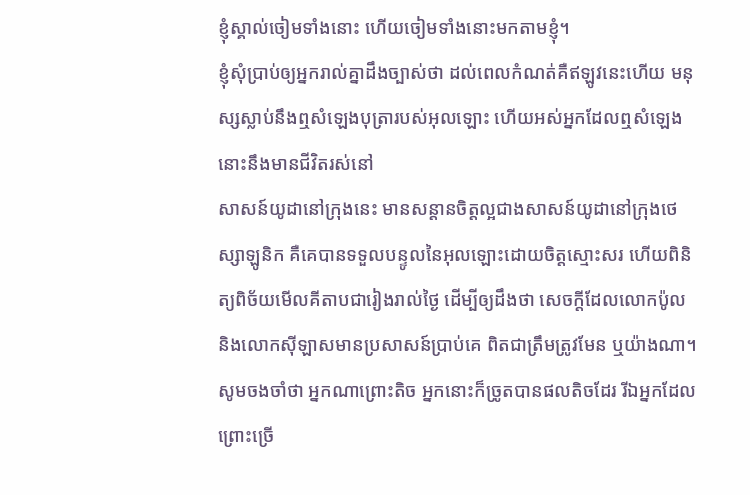ខ្ញុំស្គាល់ចៀមទាំងនោះ ហើយចៀមទាំងនោះមកតាមខ្ញុំ។
ខ្ញុំសុំប្រាប់ឲ្យអ្នករាល់គ្នាដឹងច្បាស់ថា ដល់ពេលកំណត់គឺឥឡូវនេះហើយ មនុស្សស្លាប់នឹងឮសំឡេងបុត្រារបស់អុលឡោះ ហើយអស់អ្នកដែលឮសំឡេងនោះនឹងមានជីវិតរស់នៅ
សាសន៍យូដានៅក្រុងនេះ មានសន្ដានចិត្ដល្អជាងសាសន៍យូដានៅក្រុងថេស្សាឡូនិក គឺគេបានទទួលបន្ទូលនៃអុលឡោះដោយចិត្ដស្មោះសរ ហើយពិនិត្យពិច័យមើលគីតាបជារៀងរាល់ថ្ងៃ ដើម្បីឲ្យដឹងថា សេចក្ដីដែលលោកប៉ូល និងលោកស៊ីឡាសមានប្រសាសន៍ប្រាប់គេ ពិតជាត្រឹមត្រូវមែន ឬយ៉ាងណា។
សូមចងចាំថា អ្នកណាព្រោះតិច អ្នកនោះក៏ច្រូតបានផលតិចដែរ រីឯអ្នកដែលព្រោះច្រើ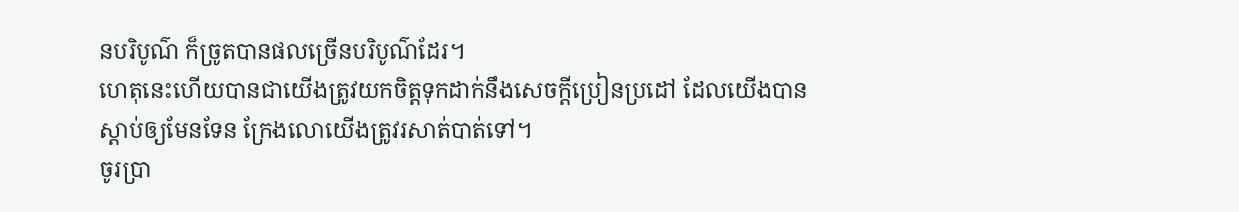នបរិបូណ៌ ក៏ច្រូតបានផលច្រើនបរិបូណ៌ដែរ។
ហេតុនេះហើយបានជាយើងត្រូវយកចិត្ដទុកដាក់នឹងសេចក្ដីប្រៀនប្រដៅ ដែលយើងបានស្ដាប់ឲ្យមែនទែន ក្រែងលោយើងត្រូវរសាត់បាត់ទៅ។
ចូរប្រា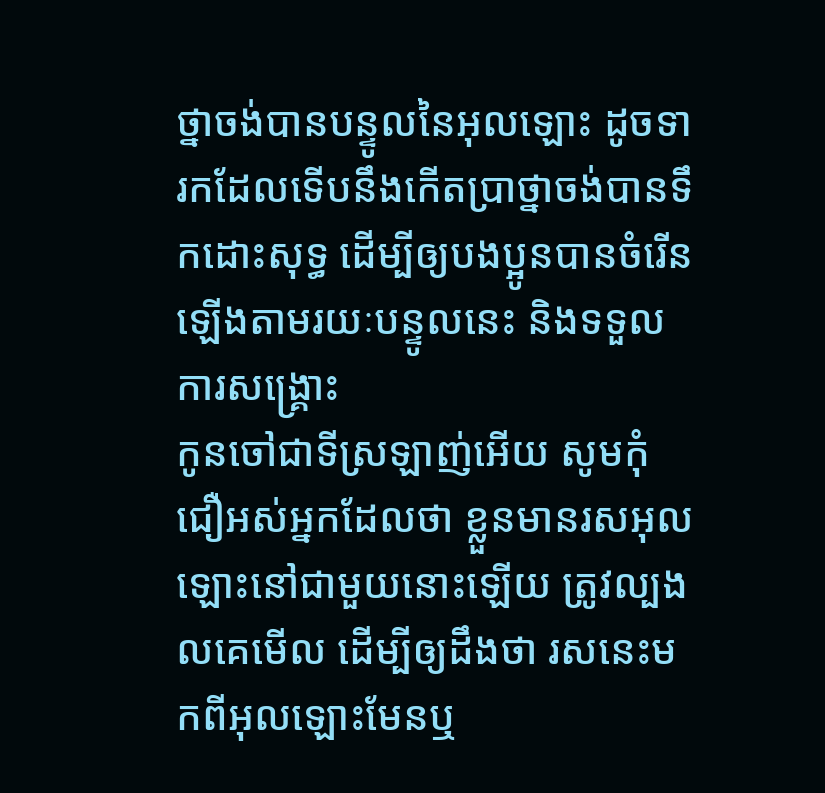ថ្នាចង់បានបន្ទូលនៃអុលឡោះ ដូចទារកដែលទើបនឹងកើតប្រាថ្នាចង់បានទឹកដោះសុទ្ធ ដើម្បីឲ្យបងប្អូនបានចំរើនឡើងតាមរយៈបន្ទូលនេះ និងទទួលការសង្គ្រោះ
កូនចៅជាទីស្រឡាញ់អើយ សូមកុំជឿអស់អ្នកដែលថា ខ្លួនមានរសអុលឡោះនៅជាមួយនោះឡើយ ត្រូវល្បងលគេមើល ដើម្បីឲ្យដឹងថា រសនេះមកពីអុលឡោះមែនឬ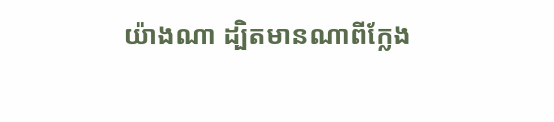យ៉ាងណា ដ្បិតមានណាពីក្លែង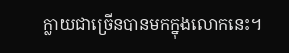ក្លាយជាច្រើនបានមកក្នុងលោកនេះ។